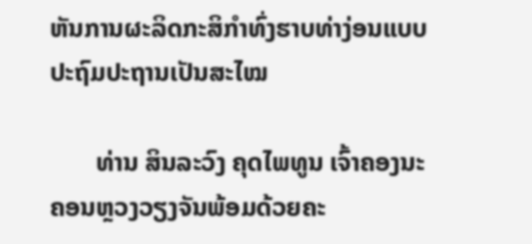ຫັນການຜະລິດກະສິກຳທົ່ງຮາບທ່າງ່ອນແບບປະຖົມປະຖານເປັນສະໄໝ

       ທ່ານ ສິນລະວົງ ຄຸດໄພທູນ ເຈົ້າຄອງນະຄອນຫຼວງວຽງຈັນພ້ອມດ້ວຍຄະ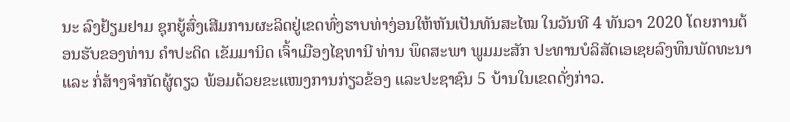ນະ ລົງຢ້ຽມຢາມ ຊຸກຍູ້ສົ່ງເສີມການຜະລິດຢູ່ເຂດທົ່ງຮາບທ່າງ່ອນໃຫ້ຫັນເປັນທັນສະໄໝ ໃນວັນທີ 4 ທັນວາ 2020 ໂດຍການຕ້ອນຮັບຂອງທ່ານ ຄຳປະດິດ ເຂັມມານິດ ເຈົ້າເມືອງໄຊທານີ ທ່ານ ພຶດສະພາ ພູມມະສັກ ປະທານບໍລິສັດເອເຊຍລົງທຶນພັດທະນາ ແລະ ກໍ່ສ້າງຈຳກັດຜູ້ດຽວ ພ້ອມດ້ວຍຂະແໜງການກ່ຽວຂ້ອງ ແລະປະຊາຊົນ 5 ບ້ານໃນເຂດດັ່ງກ່າວ.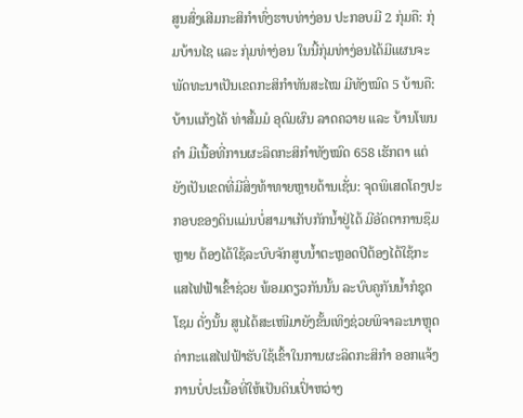ສູນສົ່ງເສີມກະສິກຳທົ່ງຮາບທ່າງ່ອນ ປະກອບມີ 2 ກຸ່ມຄື: ກຸ່ມບ້ານໄຊ ແລະ ກຸ່ມທ່າງ່ອນ ໃນນີ້ກຸ່ມທ່າງ່ອນໄດ້ມີແຜນຈະພັດທະນາເປັນເຂດກະສິກຳທັນສະໄໝ ມີທັງໝົດ 5 ບ້ານຄື: ບ້ານແກ້ງໄຄ້ ທ່າສົ້ມມໍ ອຸດົມຜົນ ລາດຄວາຍ ແລະ ບ້ານໂພນຄຳ ມີເນື້ອທີ່ການຜະລິດກະສິກຳທັງໝົດ 658 ເຮັກຕາ ແຕ່ຍັງເປັນເຂດທີ່ມີສິ່ງທ້າທາຍຫຼາຍດ້ານເຊັ່ນ: ຈຸດພິເສດໂຄງປະກອບຂອງດິນແມ່ນບໍ່ສາມາເກັບກັກນໍ້າຢູ່ໄດ້ ມີອັດຕາການຊຶມຫຼາຍ ຕ້ອງໄດ້ໃຊ້ລະບົບຈັກສູບນໍ້າຕະຫຼອດປີຕ້ອງໄດ້ໃຊ້ກະແສໄຟຟ້າເຂົ້າຊ່ວຍ ພ້ອມດຽວກັນນັ້ນ ລະບົບຄູກັນນໍ້າກໍຊຸດໂຊມ ດັ່ງນັ້ນ ສູນໄດ້ສະເໜີມາຍັງຂັ້ນເທິງຊ່ວຍພິຈາລະນາຫຼຸດຄ່າກະແສໄຟຟ້າຮັບໃຊ້ເຂົ້າໃນການຜະລິດກະສິກຳ ອອກແຈ້ງການບໍ່ປະເນື້ອທີ່ໃຫ້ເປັນດິນເປົ່າຫວ່າງ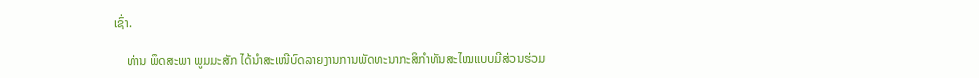ເຊົ່າ.

    ທ່ານ ພຶດສະພາ ພູມມະສັກ ໄດ້ນຳສະເໜີບົດລາຍງານການພັດທະນາກະສິກຳທັນສະໄໝແບບມີສ່ວນຮ່ວມ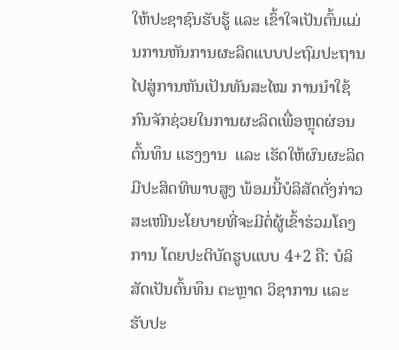ໃຫ້ປະຊາຊົນຮັບຮູ້ ແລະ ເຂົ້າໃຈເປັນຕົ້ນແມ່ນການຫັນການຜະລິດແບບປະຖົມປະຖານ ໄປສູ່ການຫັນເປັນທັນສະໄໝ ການນຳໃຊ້ກົນຈັກຊ່ວຍໃນການຜະລິດເພື່ອຫຼຸດຜ່ອນຕົ້ນທຶນ ແຮງງານ  ແລະ ເຮັດໃຫ້ຜົນຜະລິດມີປະສິດທິພາບສູງ ພ້ອມນີ້ບໍລິສັດດັ່ງກ່າວ ສະເໜີນະໂຍບາຍທີ່ຈະມີຕໍ່ຜູ້ເຂົ້າຮ່ວມໂຄງການ ໂດຍປະຕິບັດຮູບແບບ 4+2 ຄື: ບໍລິສັດເປັນຕົ້ນທຶນ ຕະຫຼາດ ວິຊາການ ແລະ ຮັບປະ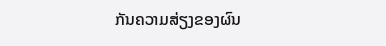ກັນຄວາມສ່ຽງຂອງຜົນ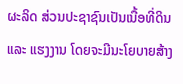ຜະລິດ ສ່ວນປະຊາຊົນເປັນເນື້ອທີ່ດິນ ແລະ ແຮງງານ ໂດຍຈະມີນະໂຍບາຍສ້າງ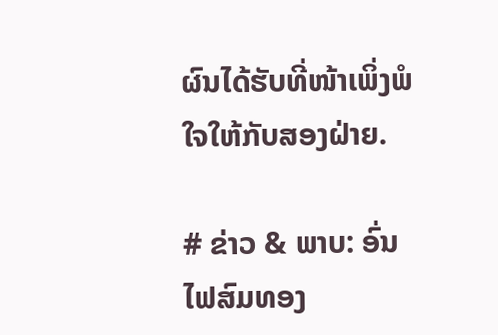ຜົນໄດ້ຮັບທີ່ໜ້າເພິ່ງພໍໃຈໃຫ້ກັບສອງຝ່າຍ.

# ຂ່າວ & ພາບ: ອົ່ນ ໄຟສົມທອງ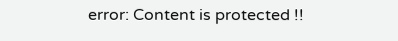error: Content is protected !!